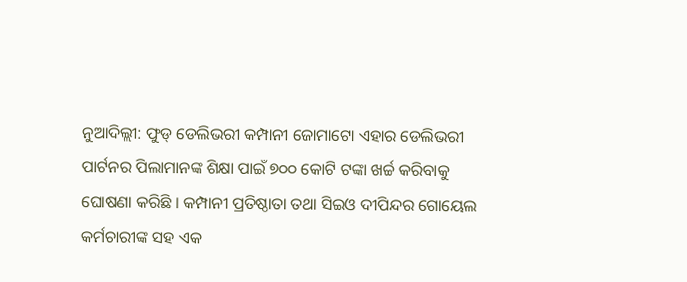ନୁଆଦିଲ୍ଲୀ: ଫୁଡ୍ ଡେଲିଭରୀ କମ୍ପାନୀ ଜୋମାଟୋ ଏହାର ଡେଲିଭରୀ ପାର୍ଟନର ପିଲାମାନଙ୍କ ଶିକ୍ଷା ପାଇଁ ୭୦୦ କୋଟି ଟଙ୍କା ଖର୍ଚ୍ଚ କରିବାକୁ ଘୋଷଣା କରିଛି । କମ୍ପାନୀ ପ୍ରତିଷ୍ଠାତା ତଥା ସିଇଓ ଦୀପିନ୍ଦର ଗୋୟେଲ କର୍ମଚାରୀଙ୍କ ସହ ଏକ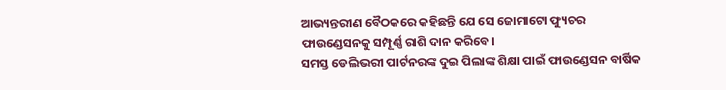ଆଭ୍ୟନ୍ତରୀଣ ବୈଠକରେ କହିଛନ୍ତି ଯେ ସେ ଜୋମାଟୋ ଫ୍ୟୁଚର ଫାଉଣ୍ଡେସନକୁ ସମ୍ପୂର୍ଣ୍ଣ ରାଶି ଦାନ କରିବେ।
ସମସ୍ତ ଡେଲିଭରୀ ପାର୍ଟନରଙ୍କ ଦୁଇ ପିଲାଙ୍କ ଶିକ୍ଷା ପାଇଁ ଫାଉଣ୍ଡେସନ ବାର୍ଷିକ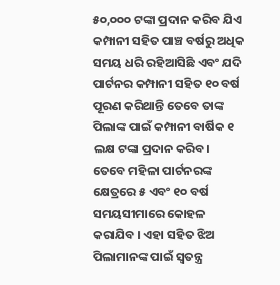୫୦,୦୦୦ ଟଙ୍କା ପ୍ରଦାନ କରିବ ଯିଏ କମ୍ପାନୀ ସହିତ ପାଞ୍ଚ ବର୍ଷରୁ ଅଧିକ ସମୟ ଧରି ରହିଆସିଛି ଏବଂ ଯଦି ପାର୍ଟନର କମ୍ପାନୀ ସହିତ ୧୦ ବର୍ଷ ପୂରଣ କରିଥାନ୍ତି ତେବେ ତାଙ୍କ ପିଲାଙ୍କ ପାଇଁ କମ୍ପାନୀ ବାର୍ଷିକ ୧ ଲକ୍ଷ ଟଙ୍କା ପ୍ରଦାନ କରିବ।
ତେବେ ମହିଳା ପାର୍ଟନରଙ୍କ କ୍ଷେତ୍ରରେ ୫ ଏବଂ ୧୦ ବର୍ଷ ସମୟସୀମାରେ କୋହଳ କରାଯିବ । ଏହା ସହିତ ଝିଅ ପିଲାମାନଙ୍କ ପାଇଁ ସ୍ୱତନ୍ତ୍ର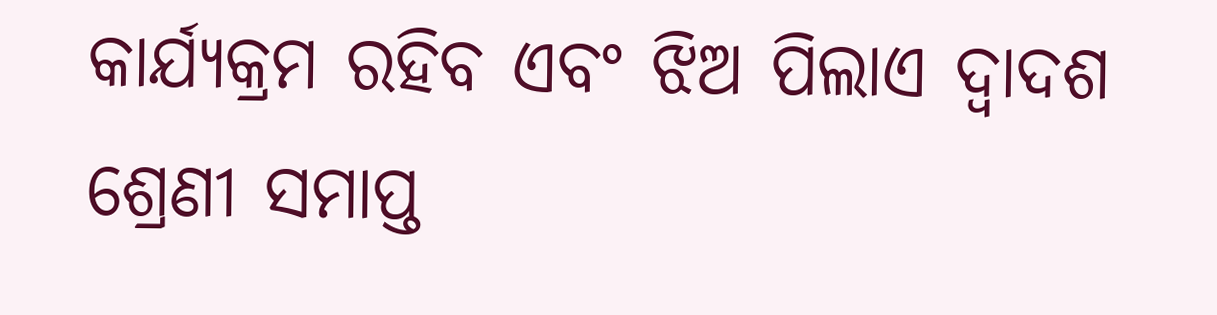କାର୍ଯ୍ୟକ୍ରମ ରହିବ ଏବଂ ଝିଅ ପିଲାଏ ଦ୍ୱାଦଶ ଶ୍ରେଣୀ ସମାପ୍ତ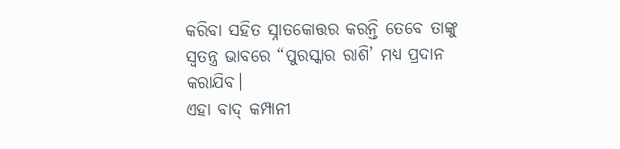କରିବା ସହିତ ସ୍ନାତକୋତ୍ତର କରନ୍ତି ତେବେ ତାଙ୍କୁ ସ୍ୱତନ୍ତ୍ର ଭାବରେ “ପୁରସ୍କାର ରାଶି’ ମଧ୍ୟ ପ୍ରଦାନ କରାଯିବ।
ଏହା ବାଦ୍ କମ୍ପାନୀ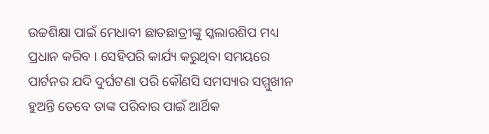ଉଚ୍ଚଶିକ୍ଷା ପାଇଁ ମେଧାବୀ ଛାତଛାତ୍ରୀଙ୍କୁ ସ୍କଲାରଶିପ ମଧ୍ୟ ପ୍ରଧାନ କରିବ । ସେହିପରି କାର୍ଯ୍ୟ କରୁଥିବା ସମୟରେ ପାର୍ଟନର ଯଦି ଦୁର୍ଘଟଣା ପରି କୌଣସି ସମସ୍ୟାର ସମ୍ମୁଖୀନ ହୁଅନ୍ତି ତେବେ ତାଙ୍କ ପରିବାର ପାଇଁ ଆର୍ଥିକ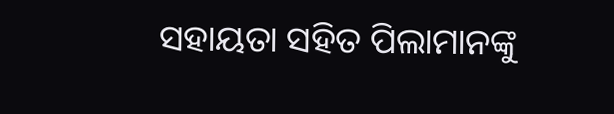ସହାୟତା ସହିତ ପିଲାମାନଙ୍କୁ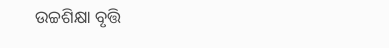ଉଚ୍ଚଶିକ୍ଷା ବୃତ୍ତି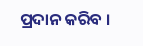ପ୍ରଦାନ କରିବ ।